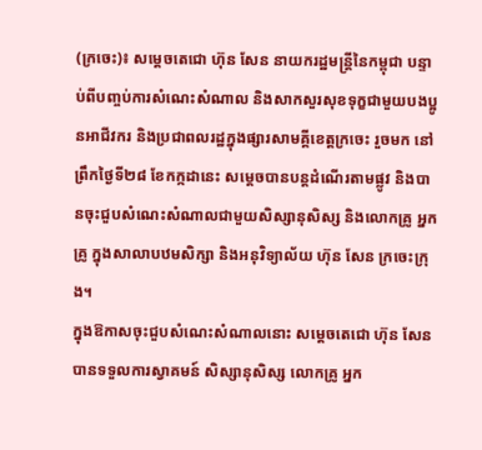(ក្រចេះ)៖ សម្តេចតេជោ ហ៊ុន សែន នាយករដ្ឋមន្ត្រីនៃកម្ពុជា បន្ទាប់ពីបញ្ចប់ការសំណេះសំណាល និងសាកសួរសុខទុក្ខជាមួយបងប្អូនអាជីវករ និងប្រជាពលរដ្ឋក្នុងផ្សារសាមគ្គីខេត្តក្រចេះ រួចមក នៅព្រឹកថ្ងៃទី២៨ ខែកក្កដានេះ សម្តេចបានបន្តដំណើរតាមផ្លូវ និងបានចុះជួបសំណេះសំណាលជាមួយសិស្សានុសិស្ស និងលោកគ្រូ អ្នកគ្រូ ក្នុងសាលាបឋមសិក្សា និងអនុវិទ្យាល័យ ហ៊ុន សែន ក្រចេះក្រុង។
ក្នុងឱកាសចុះជួបសំណេះសំណាលនោះ សម្តេចតេជោ ហ៊ុន សែន បានទទួលការស្វាគមន៍ សិស្សានុសិស្ស លោកគ្រូ អ្នក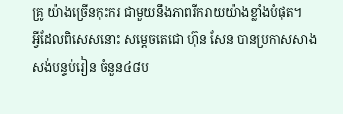គ្រូ យ៉ាងច្រើនកុះករ ជាមួយនឹងភាពរីករាយយ៉ាងខ្លាំងបំផុត។
អ្វីដែលពិសេសនោះ សម្តេចតេជោ ហ៊ុន សែន បានប្រកាសសាងសង់បន្ទប់រៀន ចំនួន៤៨ប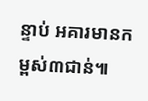ន្ទាប់ អគារមានកម្ពស់៣ជាន់៕